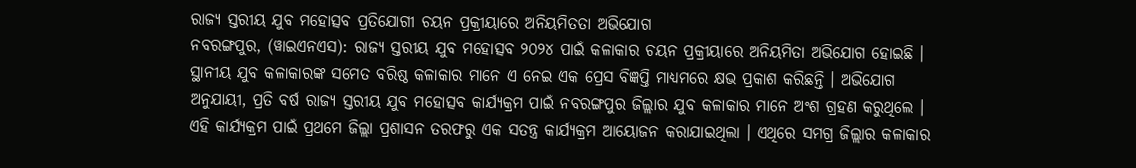ରାଜ୍ୟ ସ୍ତରୀୟ ଯୁବ ମହୋତ୍ସବ ପ୍ରତିଯୋଗୀ ଚୟନ ପ୍ରକ୍ରୀୟାରେ ଅନିୟମିତତା ଅଭିଯୋଗ
ନବରଙ୍ଗପୁର, (ୱାଇଏନଏସ): ରାଜ୍ୟ ସ୍ତରୀୟ ଯୁବ ମହୋତ୍ସବ ୨୦୨୪ ପାଇଁ କଳାକାର ଚୟନ ପ୍ରକ୍ରୀୟାରେ ଅନିୟମିତା ଅଭିଯୋଗ ହୋଇଛି । ସ୍ଥାନୀୟ ଯୁବ କଳାକାରଙ୍କ ସମେତ ବରିଷ୍ଠ କଳାକାର ମାନେ ଏ ନେଇ ଏକ ପ୍ରେସ ବିଜ୍ଞପ୍ତି ମାଧ୍ୟମରେ କ୍ଷଭ ପ୍ରକାଶ କରିଛନ୍ତି । ଅଭିଯୋଗ ଅନୁଯାୟୀ, ପ୍ରତି ବର୍ଷ ରାଜ୍ୟ ସ୍ତରୀୟ ଯୁବ ମହୋତ୍ସବ କାର୍ଯ୍ୟକ୍ରମ ପାଇଁ ନବରଙ୍ଗପୁର ଜିଲ୍ଲାର ଯୁବ କଳାକାର ମାନେ ଅଂଶ ଗ୍ରହଣ କରୁଥିଲେ । ଏହି କାର୍ଯ୍ୟକ୍ରମ ପାଇଁ ପ୍ରଥମେ ଜିଲ୍ଲା ପ୍ରଶାସନ ତରଫରୁ ଏକ ସତନ୍ତ୍ର କାର୍ଯ୍ୟକ୍ରମ ଆୟୋଜନ କରାଯାଇଥିଲା । ଏଥିରେ ସମଗ୍ର ଜିଲ୍ଲାର କଳାକାର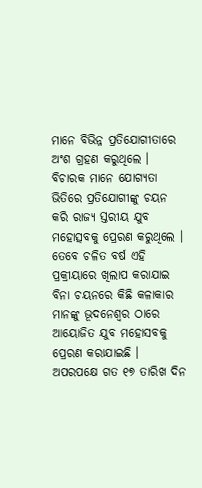ମାନେ ବିଭିନ୍ନ ପ୍ରତିଯୋଗୀତାରେ ଅଂଶ ଗ୍ରହଣ କରୁଥିଲେ । ବିଚାରକ ମାନେ ଯୋଗ୍ୟତା ଭିତିରେ ପ୍ରତିଯୋଗୀଙ୍କୁ ଚୟନ କରି ରାଜ୍ୟ ସ୍ତରୀୟ ଯୁବ ମହୋତ୍ସବକୁ ପ୍ରେରଣ କରୁଥିଲେ । ତେବେ ଚଳିତ ବର୍ଷ ଏହି ପ୍ରକ୍ରୀୟାରେ ଖିଲାପ କରାଯାଇ ବିନା ଚୟନରେ କିଛି କଳାକାର ମାନଙ୍କୁ ଭୂଦନେଶ୍ଵର ଠାରେ ଆୟୋଜିତ ଯୁବ ମହୋସବକୁ ପ୍ରେରଣ କରାଯାଇଛି । ଅପରପକ୍ଷେ ଗତ ୧୭ ତାରିଖ ଦିନ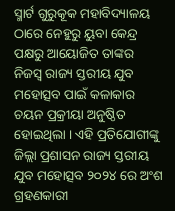ସ୍ମାର୍ଟ ଗୁରୁକୂକ ମହାବିଦ୍ୟାଳୟ ଠାରେ ନେହୁରୁ ୟୁବା କେନ୍ଦ୍ର ପକ୍ଷରୁ ଆୟୋଜିତ ତାଙ୍କର ନିଜସ୍ଵ ରାଜ୍ୟ ସ୍ତରୀୟ ଯୁବ ମହୋତ୍ସବ ପାଇଁ କଳାକାର ଚୟନ ପ୍ରକ୍ରୀୟା ଅନୁଷ୍ଠିତ ହୋଇଥିଲା । ଏହି ପ୍ରତିଯୋଗୀଙ୍କୁ ଜିଲ୍ଲା ପ୍ରଶାସନ ରାଜ୍ୟ ସ୍ତରୀୟ ଯୁବ ମହୋତ୍ସବ ୨୦୨୪ ରେ ଅଂଶ ଗ୍ରହଣକାରୀ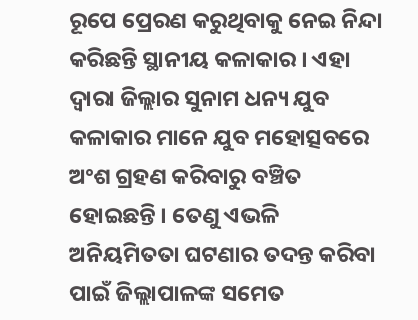ରୂପେ ପ୍ରେରଣ କରୁଥିବାକୁ ନେଇ ନିନ୍ଦା କରିଛନ୍ତି ସ୍ଥାନୀୟ କଳାକାର । ଏହା ଦ୍ୱାରା ଜିଲ୍ଲାର ସୁନାମ ଧନ୍ୟ ଯୁବ କଳାକାର ମାନେ ଯୁବ ମହୋତ୍ସବରେ ଅଂଶ ଗ୍ରହଣ କରିବାରୁ ବଞ୍ଚିତ ହୋଇଛନ୍ତି । ତେଣୁ ଏଭଳି ଅନିୟମିତତା ଘଟଣାର ତଦନ୍ତ କରିବା ପାଇଁ ଜିଲ୍ଲାପାଳଙ୍କ ସମେତ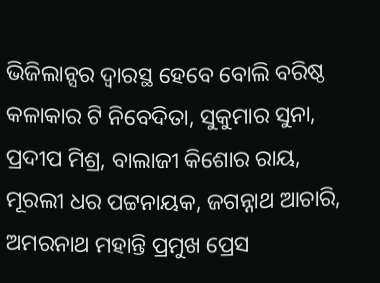ଭିଜିଲାନ୍ସର ଦ୍ବାରସ୍ଥ ହେବେ ବୋଲି ବରିଷ୍ଠ କଳାକାର ଟି ନିବେଦିତା, ସୁକୁମାର ସୁନା, ପ୍ରଦୀପ ମିଶ୍ର, ବାଲାଜୀ କିଶୋର ରାୟ, ମୂରଲୀ ଧର ପଟ୍ଟନାୟକ, ଜଗନ୍ନାଥ ଆଚାରି, ଅମରନାଥ ମହାନ୍ତି ପ୍ରମୁଖ ପ୍ରେସ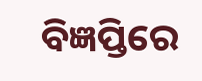ବିଜ୍ଞପ୍ତିରେ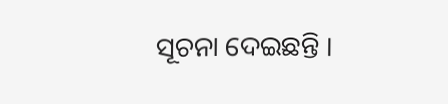ସୂଚନା ଦେଇଛନ୍ତି ।